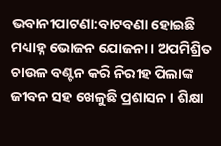ଭବାନୀପାଟଣା:ବାଟବଣା ହୋଇଛି ମଧ୍ୟାହ୍ନ ଭୋଜନ ଯୋଜନା । ଅପମିଶ୍ରିତ ଚାଉଳ ବଣ୍ଟନ କରି ନିରୀହ ପିଲାଙ୍କ ଜୀବନ ସହ ଖେଳୁଛି ପ୍ରଶାସନ । ଶିକ୍ଷା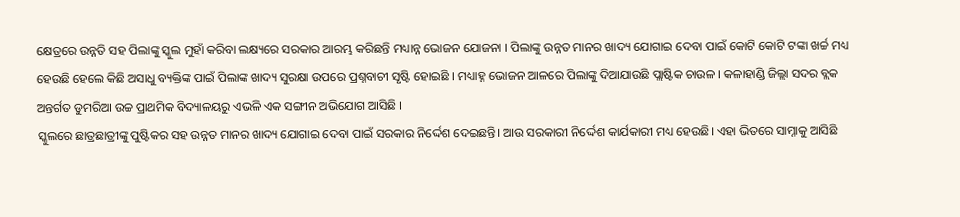କ୍ଷେତ୍ରରେ ଉନ୍ନତି ସହ ପିଲାଙ୍କୁ ସ୍କୁଲ ମୁହାଁ କରିବା ଲକ୍ଷ୍ୟରେ ସରକାର ଆରମ୍ଭ କରିଛନ୍ତି ମଧ୍ୟାନ୍ନ ଭୋଜନ ଯୋଜନା । ପିଲାଙ୍କୁ ଉନ୍ନତ ମାନର ଖାଦ୍ୟ ଯୋଗାଇ ଦେବା ପାଇଁ କୋଟି କୋଟି ଟଙ୍କା ଖର୍ଚ୍ଚ ମଧ୍ୟ ହେଉଛି ହେଲେ କିଛି ଅସାଧୁ ବ୍ୟକ୍ତିଙ୍କ ପାଇଁ ପିଲାଙ୍କ ଖାଦ୍ୟ ସୁରକ୍ଷା ଉପରେ ପ୍ରଶ୍ନବାଚୀ ସୃଷ୍ଟି ହୋଇଛି । ମଧ୍ୟାହ୍ନ ଭୋଜନ ଆଳରେ ପିଲାଙ୍କୁ ଦିଆଯାଉଛି ପ୍ଲାଷ୍ଟିକ ଚାଉଳ । କଳାହାଣ୍ଡି ଜିଲ୍ଲା ସଦର ବ୍ଲକ ଅନ୍ତର୍ଗତ ଡୁମରିଆ ଉଚ୍ଚ ପ୍ରାଥମିକ ବିଦ୍ୟାଳୟରୁ ଏଭଳି ଏକ ସଙ୍ଗୀନ ଅଭିଯୋଗ ଆସିଛି ।
ସ୍କୁଲରେ ଛାତ୍ରଛାତ୍ରୀଙ୍କୁ ପୁଷ୍ଟିକର ସହ ଉନ୍ନତ ମାନର ଖାଦ୍ୟ ଯୋଗାଇ ଦେବା ପାଇଁ ସରକାର ନିର୍ଦ୍ଦେଶ ଦେଇଛନ୍ତି। ଆଉ ସରକାରୀ ନିର୍ଦ୍ଦେଶ କାର୍ଯକାରୀ ମଧ୍ୟ ହେଉଛି। ଏହା ଭିତରେ ସାମ୍ନାକୁ ଆସିଛି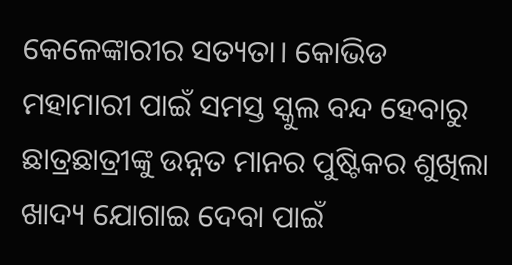କେଳେଙ୍କାରୀର ସତ୍ୟତା। କୋଭିଡ ମହାମାରୀ ପାଇଁ ସମସ୍ତ ସ୍କୁଲ ବନ୍ଦ ହେବାରୁ ଛାତ୍ରଛାତ୍ରୀଙ୍କୁ ଉନ୍ନତ ମାନର ପୁଷ୍ଟିକର ଶୁଖିଲା ଖାଦ୍ୟ ଯୋଗାଇ ଦେବା ପାଇଁ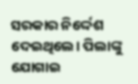ସରକାର ନିର୍ଦ୍ଦେଶ ଦେଇଥିଲେ। ପିଲାଙ୍କୁ ଯୋଗାଇ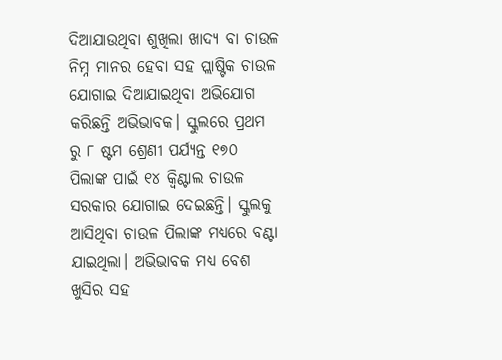ଦିଆଯାଉଥିବା ଶୁଖିଲା ଖାଦ୍ୟ ବା ଚାଉଳ ନିମ୍ନ ମାନର ହେବା ସହ ପ୍ଲାଷ୍ଟିକ ଚାଉଳ ଯୋଗାଇ ଦିଆଯାଇଥିବା ଅଭିଯୋଗ କରିଛନ୍ତି ଅଭିଭାବକ। ସ୍କୁଲରେ ପ୍ରଥମ ରୁ ୮ ଷ୍ଟମ ଶ୍ରେଣୀ ପର୍ଯ୍ୟନ୍ତ ୧୭୦ ପିଲାଙ୍କ ପାଇଁ ୧୪ କ୍ବିଣ୍ଟାଲ ଚାଉଳ ସରକାର ଯୋଗାଇ ଦେଇଛନ୍ତି। ସ୍କୁଲକୁ ଆସିଥିବା ଚାଉଳ ପିଲାଙ୍କ ମଧ୍ୟରେ ବଣ୍ଟା ଯାଇଥିଲା। ଅଭିଭାବକ ମଧ୍ୟ ବେଶ ଖୁସିର ସହ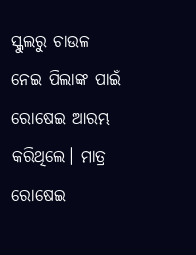ସ୍କୁଲରୁ ଚାଉଳ ନେଇ ପିଲାଙ୍କ ପାଇଁ ରୋଷେଇ ଆରମ୍ଭ କରିଥିଲେ। ମାତ୍ର ରୋଷେଇ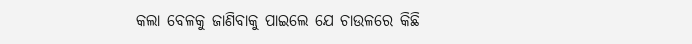କଲା ବେଳକୁ ଜାଣିବାକୁ ପାଇଲେ ଯେ ଚାଉଳରେ କିଛି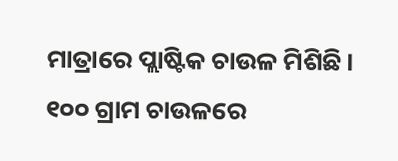ମାତ୍ରାରେ ପ୍ଲାଷ୍ଟିକ ଚାଉଳ ମିଶିଛି। ୧୦୦ ଗ୍ରାମ ଚାଉଳରେ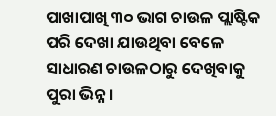ପାଖାପାଖି ୩୦ ଭାଗ ଚାଉଳ ପ୍ଲାଷ୍ଟିକ ପରି ଦେଖା ଯାଉଥିବା ବେଳେ ସାଧାରଣ ଚାଉଳଠାରୁ ଦେଖିବାକୁ ପୁରା ଭିନ୍ନ।